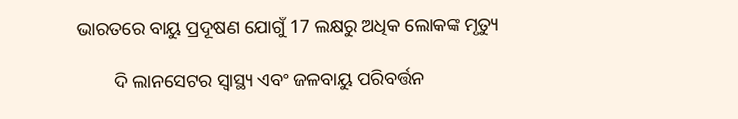ଭାରତରେ ବାୟୁ ପ୍ରଦୂଷଣ ଯୋଗୁଁ 17 ଲକ୍ଷରୁ ଅଧିକ ଲୋକଙ୍କ ମୃତ୍ୟୁ

        ଦି ଲାନସେଟର ସ୍ୱାସ୍ଥ୍ୟ ଏବଂ ଜଳବାୟୁ ପରିବର୍ତ୍ତନ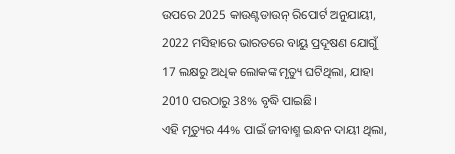ଉପରେ 2025 କାଉଣ୍ଟଡାଉନ୍ ରିପୋର୍ଟ ଅନୁଯାୟୀ, 2022 ମସିହାରେ ଭାରତରେ ବାୟୁ ପ୍ରଦୂଷଣ ଯୋଗୁଁ 17 ଲକ୍ଷରୁ ଅଧିକ ଲୋକଙ୍କ ମୃତ୍ୟୁ ଘଟିଥିଲା, ଯାହା 2010 ପରଠାରୁ 38% ବୃଦ୍ଧି ପାଇଛି।
ଏହି ମୃତ୍ୟୁର 44% ପାଇଁ ଜୀବାଶ୍ମ ଇନ୍ଧନ ଦାୟୀ ଥିଲା,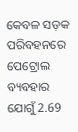କେବଳ ସଡ଼କ ପରିବହନରେ ପେଟ୍ରୋଲ ବ୍ୟବହାର ଯୋଗୁଁ 2.69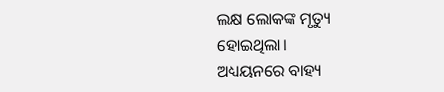ଲକ୍ଷ ଲୋକଙ୍କ ମୃତ୍ୟୁ ହୋଇଥିଲା।
ଅଧ୍ୟୟନରେ ବାହ୍ୟ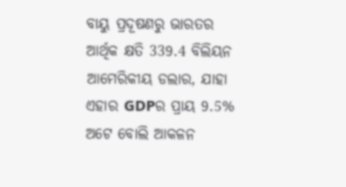ବାୟୁ ପ୍ରଦୂଷଣରୁ ଭାରତର ଆର୍ଥିକ କ୍ଷତି 339.4 ବିଲିୟନ ଆମେରିକୀୟ ଡଲାର, ଯାହା ଏହାର GDPର ପ୍ରାୟ 9.5% ଅଟେ ବୋଲି ଆକଳନ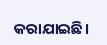କରାଯାଇଛି।